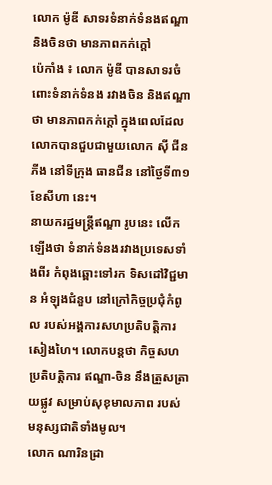លោក ម៉ូឌី សាទរទំនាក់ទំនងឥណ្ឌានិងចិនថា មានភាពកក់ក្តៅ
ប៉េកាំង ៖ លោក ម៉ូឌី បានសាទរចំពោះទំនាក់ទំនង រវាងចិន និងឥណ្ឌា ថា មានភាពកក់ក្តៅ ក្នុងពេលដែលលោកបានជួបជាមួយលោក ស៊ី ជីនភីង នៅទីក្រុង ធានជីន នៅថ្ងៃទី៣១ ខែសីហា នេះ។
នាយករដ្ឋមន្ត្រីឥណ្ឌា រូបនេះ លើកឡើងថា ទំនាក់ទំនងរវាងប្រទេសទាំងពីរ កំពុងឆ្ពោះទៅរក ទិសដៅវិជ្ជមាន អំឡុងជំនួប នៅក្រៅកិច្ចប្រជុំកំពូល របស់អង្គការសហប្រតិបត្តិការសៀងហៃ។ លោកបន្តថា កិច្ចសហប្រតិបត្តិការ ឥណ្ឌា-ចិន នឹងត្រួសត្រាយផ្លូវ សម្រាប់សុខុមាលភាព របស់មនុស្សជាតិទាំងមូល។
លោក ណារិនដ្រា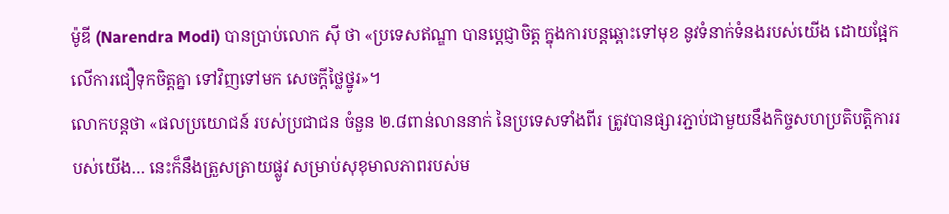ម៉ូឌី (Narendra Modi) បានប្រាប់លោក ស៊ី ថា «ប្រទេសឥណ្ឌា បានប្តេជ្ញាចិត្ត ក្នុងការបន្តឆ្ពោះទៅមុខ នូវទំនាក់ទំនងរបស់យើង ដោយផ្អែកលើការជឿទុកចិត្តគ្នា ទៅវិញទៅមក សេចក្តីថ្លៃថ្នូរ»។
លោកបន្តថា «ផលប្រយោជន៍ របស់ប្រជាជន ចំនួន ២.៨ពាន់លាននាក់ នៃប្រទេសទាំងពីរ ត្រូវបានផ្សារភ្ជាប់ជាមួយនឹងកិច្ចសហប្រតិបត្តិការរបស់យើង… នេះក៏នឹងត្រួសត្រាយផ្លូវ សម្រាប់សុខុមាលភាពរបស់ម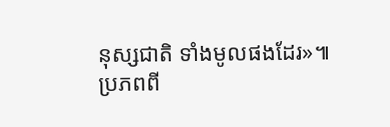នុស្សជាតិ ទាំងមូលផងដែរ»៕
ប្រភពពី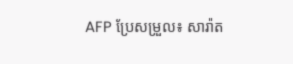AFP ប្រែសម្រួល៖ សារ៉ាត